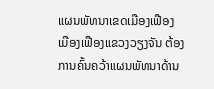ແຜນພັທນາເຂດເມືອງເຟືອງ
ເມືອງເຟືອງແຂວງວຽງຈັນ ຕ້ອງການຄົ້ນຄວ້າແຜນພັທນາດ້ານ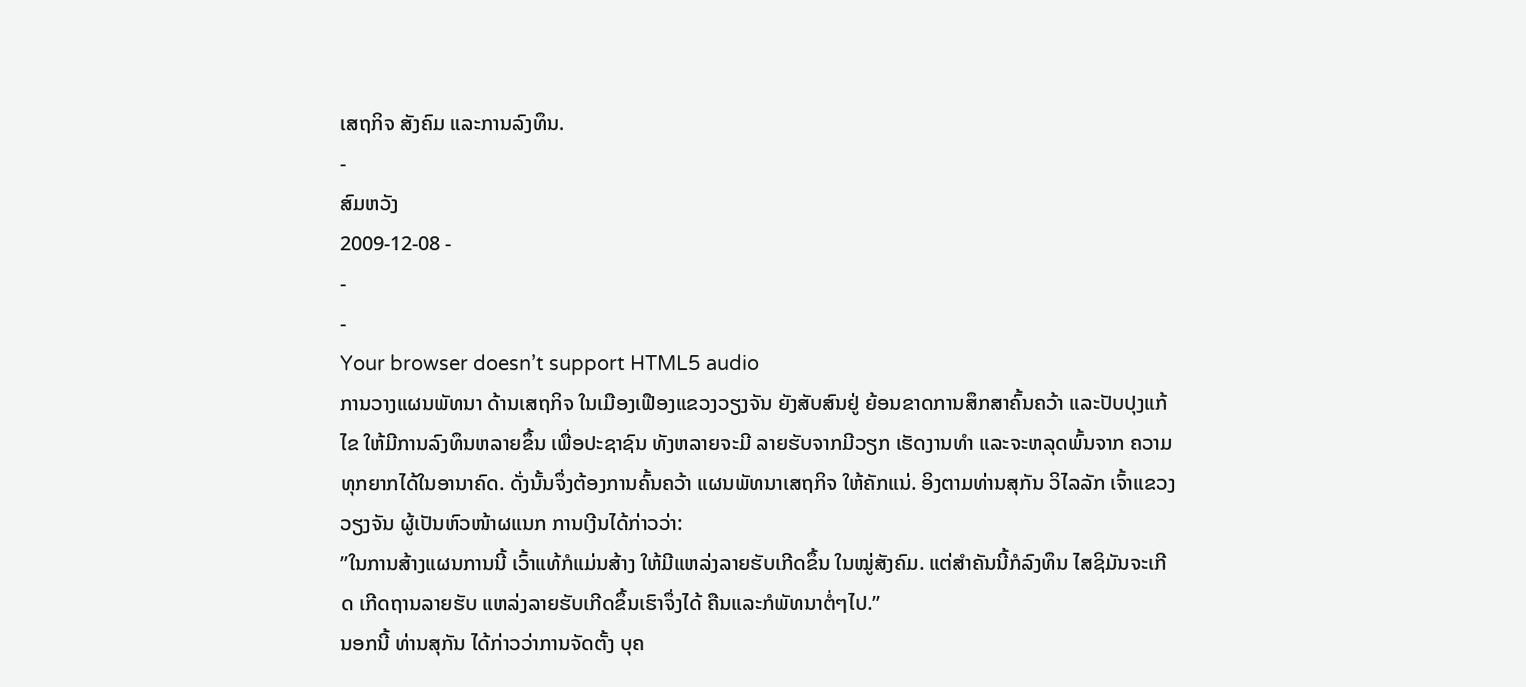ເສຖກິຈ ສັງຄົມ ແລະການລົງທຶນ.
-
ສົມຫວັງ
2009-12-08 -
-
-
Your browser doesn’t support HTML5 audio
ການວາງແຜນພັທນາ ດ້ານເສຖກິຈ ໃນເມືອງເຟືອງແຂວງວຽງຈັນ ຍັງສັບສົນຢູ່ ຍ້ອນຂາດການສຶກສາຄົ້ນຄວ້າ ແລະປັບປຸງແກ້ໄຂ ໃຫ້ມີການລົງທຶນຫລາຍຂຶ້ນ ເພື່ອປະຊາຊົນ ທັງຫລາຍຈະມີ ລາຍຮັບຈາກມີວຽກ ເຮັດງານທຳ ແລະຈະຫລຸດພົ້ນຈາກ ຄວາມທຸກຍາກໄດ້ໃນອານາຄົດ. ດັ່ງນັ້ນຈຶ່ງຕ້ອງການຄົ້ນຄວ້າ ແຜນພັທນາເສຖກິຈ ໃຫ້ຄັກແນ່. ອິງຕາມທ່ານສຸກັນ ວິໄລລັກ ເຈົ້າແຂວງວຽງຈັນ ຜູ້ເປັນຫົວໜ້າຜແນກ ການເງີນໄດ້ກ່າວວ່າ:
”ໃນການສ້າງແຜນການນີ້ ເວົ້າແທ້ກໍແມ່ນສ້າງ ໃຫ້ມີແຫລ່ງລາຍຮັບເກີດຂຶ້ນ ໃນໝູ່ສັງຄົມ. ແຕ່ສຳຄັນນີ້ກໍລົງທຶນ ໄສຊິມັນຈະເກີດ ເກີດຖານລາຍຮັບ ແຫລ່ງລາຍຮັບເກີດຂຶ້ນເຮົາຈຶ່ງໄດ້ ຄືນແລະກໍພັທນາຕໍ່ໆໄປ.”
ນອກນີ້ ທ່ານສຸກັນ ໄດ້ກ່າວວ່າການຈັດຕັ້ງ ບຸຄ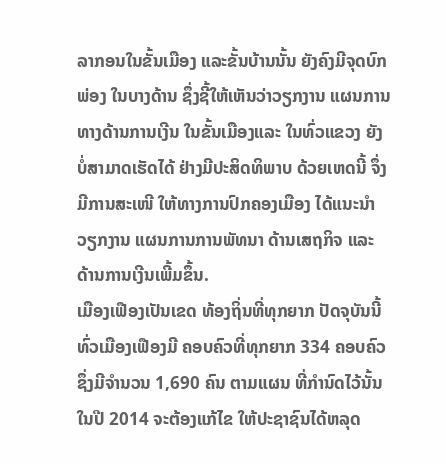ລາກອນໃນຂັ້ນເມືອງ ແລະຂັ້ນບ້ານນັ້ນ ຍັງຄົງມີຈຸດບົກພ່ອງ ໃນບາງດ້ານ ຊຶ່ງຊີ້ໃຫ້ເຫັນວ່າວຽກງານ ແຜນການ ທາງດ້ານການເງີນ ໃນຂັ້ນເມືອງແລະ ໃນທົ່ວແຂວງ ຍັງບໍ່ສາມາດເຮັດໄດ້ ຢ່າງມີປະສິດທິພາບ ດ້ວຍເຫດນີ້ ຈຶ່ງມີການສະເໜີ ໃຫ້ທາງການປົກຄອງເມືອງ ໄດ້ແນະນຳວຽກງານ ແຜນການການພັທນາ ດ້ານເສຖກິຈ ແລະ ດ້ານການເງີນເພີ້ມຂຶ້ນ.
ເມືອງເຟືອງເປັນເຂດ ທ້ອງຖິ່ນທີ່ທຸກຍາກ ປັດຈຸບັນນີ້ ທົ່ວເມືອງເຟືອງມີ ຄອບຄົວທີ່ທຸກຍາກ 334 ຄອບຄົວຊຶ່ງມີຈຳນວນ 1,690 ຄົນ ຕາມແຜນ ທີ່ກຳນົດໄວ້ນັ້ນ ໃນປີ 2014 ຈະຕ້ອງແກ້ໄຂ ໃຫ້ປະຊາຊົນໄດ້ຫລຸດ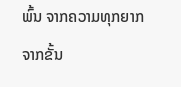ພົ້ນ ຈາກຄວາມທຸກຍາກ ຈາກຂັ້ນ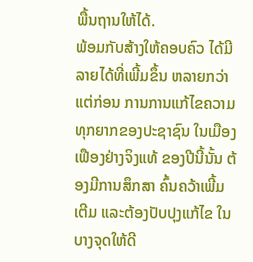ພື້ນຖານໃຫ້ໄດ້.
ພ້ອມກັບສ້າງໃຫ້ຄອບຄົວ ໄດ້ມີລາຍໄດ້ທີ່ເພີ້ມຂຶ້ນ ຫລາຍກວ່າແຕ່ກ່ອນ ການການແກ້ໄຂຄວາມ ທຸກຍາກຂອງປະຊາຊົນ ໃນເມືອງເຟືອງຢ່າງຈິງແທ້ ຂອງປີນີ້ນັ້ນ ຕ້ອງມີການສຶກສາ ຄົ້ນຄວ້າເພີ້ມເຕີມ ແລະຕ້ອງປັບປຸງແກ້ໄຂ ໃນບາງຈຸດໃຫ້ດີ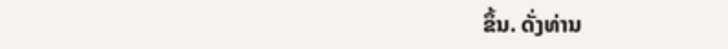ຂຶ້ນ. ດັ່ງທ່ານ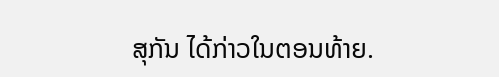ສຸກັນ ໄດ້ກ່າວໃນຕອນທ້າຍ.